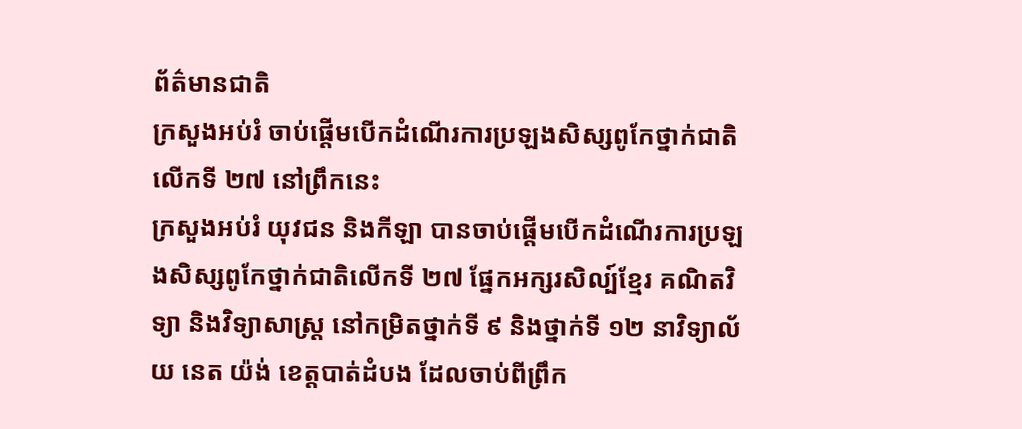ព័ត៌មានជាតិ
ក្រសួងអប់រំ ចាប់ផ្ដើមបើកដំណើរការប្រឡងសិស្សពូកែថ្នាក់ជាតិលើកទី ២៧ នៅព្រឹកនេះ
ក្រសួងអប់រំ យុវជន និងកីឡា បានចាប់ផ្ដើមបើកដំណើរការប្រឡងសិស្សពូកែថ្នាក់ជាតិលើកទី ២៧ ផ្នែកអក្សរសិល្ប៍ខ្មែរ គណិតវិទ្យា និងវិទ្យាសាស្ត្រ នៅកម្រិតថ្នាក់ទី ៩ និងថ្នាក់ទី ១២ នាវិទ្យាល័យ នេត យ៉ង់ ខេត្តបាត់ដំបង ដែលចាប់ពីព្រឹក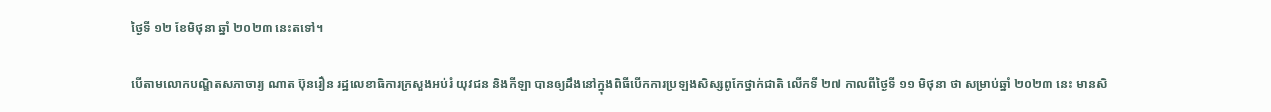ថ្ងៃទី ១២ ខែមិថុនា ឆ្នាំ ២០២៣ នេះតទៅ។

បើតាមលោកបណ្ឌិតសភាចារ្យ ណាត ប៊ុនរឿន រដ្ឋលេខាធិការក្រសួងអប់រំ យុវជន និងកីឡា បានឲ្យដឹងនៅក្នុងពិធីបើកការប្រឡងសិស្សពូកែថ្នាក់ជាតិ លើកទី ២៧ កាលពីថ្ងៃទី ១១ មិថុនា ថា សម្រាប់ឆ្នាំ ២០២៣ នេះ មានសិ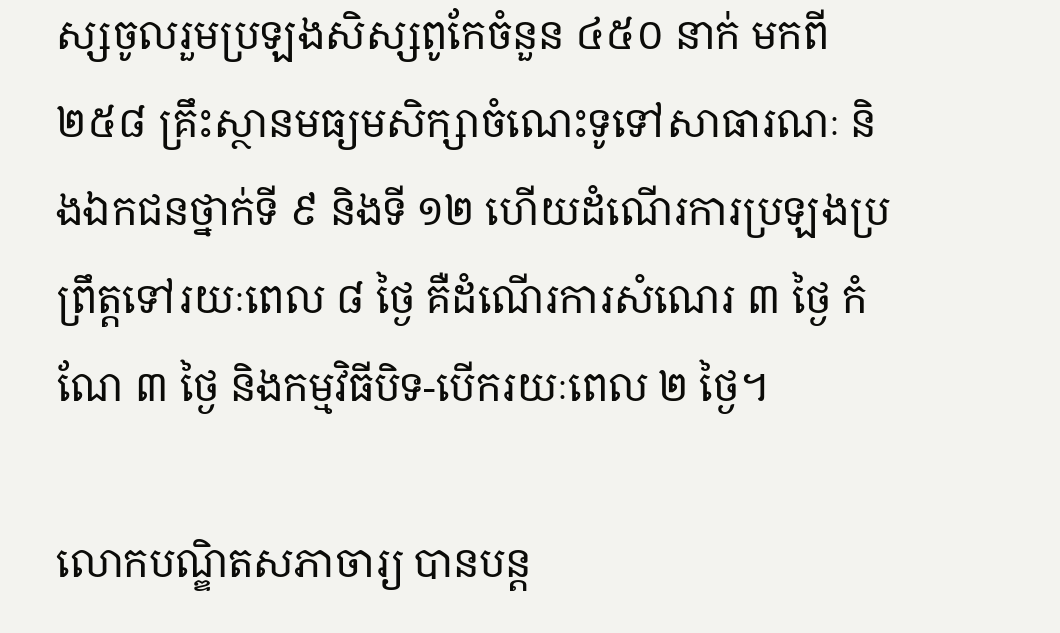ស្សចូលរួមប្រឡងសិស្សពូកែចំនួន ៤៥០ នាក់ មកពី ២៥៨ គ្រឹះស្ថានមធ្យមសិក្សាចំណេះទូទៅសាធារណៈ និងឯកជនថ្នាក់ទី ៩ និងទី ១២ ហើយដំណើរការប្រឡងប្រព្រឹត្តទៅរយៈពេល ៨ ថ្ងៃ គឺដំណើរការសំណេរ ៣ ថ្ងៃ កំណែ ៣ ថ្ងៃ និងកម្មវិធីបិទ-បើករយៈពេល ២ ថ្ងៃ។

លោកបណ្ឌិតសភាចារ្យ បានបន្ត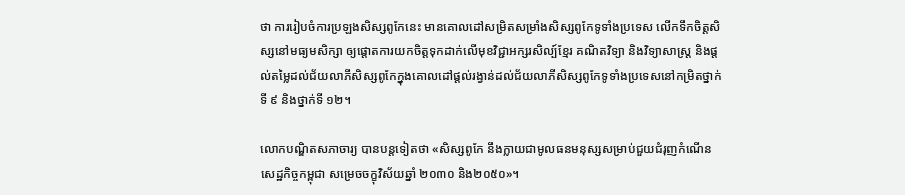ថា ការរៀបចំការប្រឡងសិស្សពូកែនេះ មានគោលដៅសម្រិតសម្រាំងសិស្សពូកែទូទាំងប្រទេស លើកទឹកចិត្តសិស្សនៅមធ្យមសិក្សា ឲ្យផ្ដោតការយកចិត្តទុកដាក់លើមុខវិជ្ជាអក្សរសិល្ប៍ខ្មែរ គណិតវិទ្យា និងវិទ្យាសាស្ត្រ និងផ្ដល់តម្លៃដល់ជ័យលាភីសិស្សពូកែក្នុងគោលដៅផ្ដល់រង្វាន់ដល់ជ័យលាភីសិស្សពូកែទូទាំងប្រទេសនៅកម្រិតថ្នាក់ទី ៩ និងថ្នាក់ទី ១២។

លោកបណ្ឌិតសភាចារ្យ បានបន្តទៀតថា «សិស្សពូកែ នឹងក្លាយជាមូលធនមនុស្សសម្រាប់ជួយជំរុញកំណើនសេដ្ឋកិច្ចកម្ពុជា សម្រេចចក្ខុវិស័យឆ្នាំ ២០៣០ និង២០៥០»។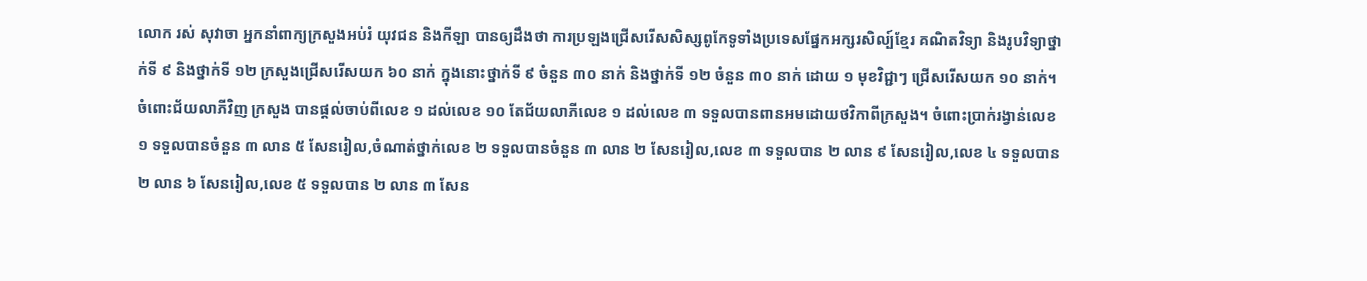លោក រស់ សុវាចា អ្នកនាំពាក្យក្រសួងអប់រំ យុវជន និងកីឡា បានឲ្យដឹងថា ការប្រឡងជ្រើសរើសសិស្សពូកែទូទាំងប្រទេសផ្នែកអក្សរសិល្ប៍ខ្មែរ គណិតវិទ្យា និងរូបវិទ្យាថ្នាក់ទី ៩ និងថ្នាក់ទី ១២ ក្រសួងជ្រើសរើសយក ៦០ នាក់ ក្នុងនោះថ្នាក់ទី ៩ ចំនួន ៣០ នាក់ និងថ្នាក់ទី ១២ ចំនួន ៣០ នាក់ ដោយ ១ មុខវិជ្ជាៗ ជ្រើសរើសយក ១០ នាក់។
ចំពោះជ័យលាភីវិញ ក្រសួង បានផ្ដល់ចាប់ពីលេខ ១ ដល់លេខ ១០ តែជ័យលាភីលេខ ១ ដល់លេខ ៣ ទទួលបានពានអមដោយថវិកាពីក្រសួង។ ចំពោះប្រាក់រង្វាន់លេខ ១ ទទួលបានចំនួន ៣ លាន ៥ សែនរៀល,ចំណាត់ថ្នាក់លេខ ២ ទទួលបានចំនួន ៣ លាន ២ សែនរៀល,លេខ ៣ ទទួលបាន ២ លាន ៩ សែនរៀល,លេខ ៤ ទទួលបាន ២ លាន ៦ សែនរៀល,លេខ ៥ ទទួលបាន ២ លាន ៣ សែន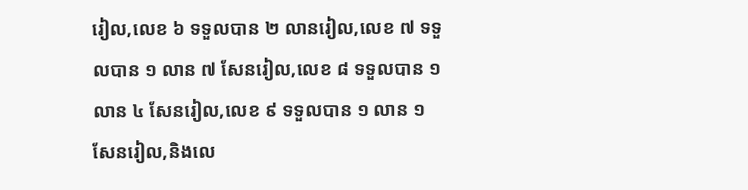រៀល,លេខ ៦ ទទួលបាន ២ លានរៀល,លេខ ៧ ទទួលបាន ១ លាន ៧ សែនរៀល,លេខ ៨ ទទួលបាន ១ លាន ៤ សែនរៀល,លេខ ៩ ទទួលបាន ១ លាន ១ សែនរៀល,និងលេ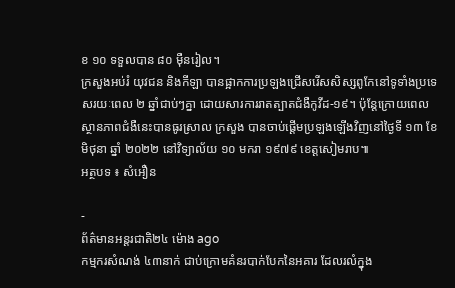ខ ១០ ទទួលបាន ៨០ ម៉ឺនរៀល។
ក្រសួងអប់រំ យុវជន និងកីឡា បានផ្អាកការប្រឡងជ្រើសរើសសិស្សពូកែនៅទូទាំងប្រទេសរយៈពេល ២ ឆ្នាំជាប់ៗគ្នា ដោយសារការរាតត្បាតជំងឺកូវីដ-១៩។ ប៉ុន្តែក្រោយពេលស្ថានភាពជំងឺនេះបានធូរស្រាល ក្រសួង បានចាប់ផ្ដើមប្រឡងឡើងវិញនៅថ្ងៃទី ១៣ ខែមិថុនា ឆ្នាំ ២០២២ នៅវិទ្យាល័យ ១០ មករា ១៩៧៩ ខេត្តសៀមរាប៕
អត្ថបទ ៖ សំអឿន

-
ព័ត៌មានអន្ដរជាតិ២៤ ម៉ោង ago
កម្មករសំណង់ ៤៣នាក់ ជាប់ក្រោមគំនរបាក់បែកនៃអគារ ដែលរលំក្នុង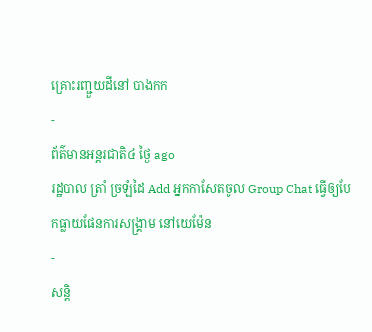គ្រោះរញ្ជួយដីនៅ បាងកក
-
ព័ត៌មានអន្ដរជាតិ៤ ថ្ងៃ ago
រដ្ឋបាល ត្រាំ ច្រឡំដៃ Add អ្នកកាសែតចូល Group Chat ធ្វើឲ្យបែកធ្លាយផែនការសង្គ្រាម នៅយេម៉ែន
-
សន្តិ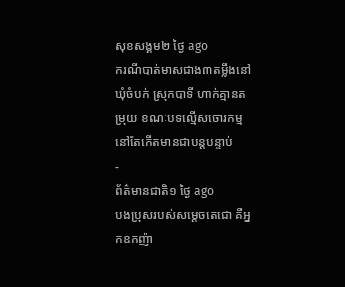សុខសង្គម២ ថ្ងៃ ago
ករណីបាត់មាសជាង៣តម្លឹងនៅឃុំចំបក់ ស្រុកបាទី ហាក់គ្មានតម្រុយ ខណៈបទល្មើសចោរកម្មនៅតែកើតមានជាបន្តបន្ទាប់
-
ព័ត៌មានជាតិ១ ថ្ងៃ ago
បងប្រុសរបស់សម្ដេចតេជោ គឺអ្នកឧកញ៉ា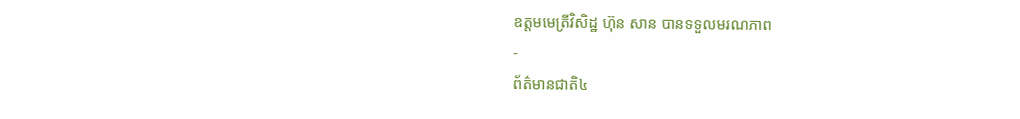ឧត្តមមេត្រីវិសិដ្ឋ ហ៊ុន សាន បានទទួលមរណភាព
-
ព័ត៌មានជាតិ៤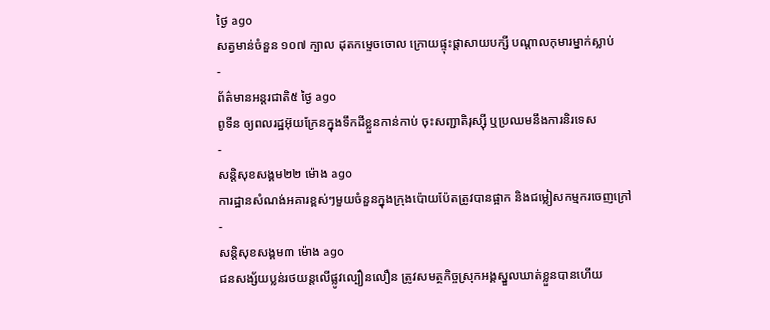ថ្ងៃ ago
សត្វមាន់ចំនួន ១០៧ ក្បាល ដុតកម្ទេចចោល ក្រោយផ្ទុះផ្ដាសាយបក្សី បណ្តាលកុមារម្នាក់ស្លាប់
-
ព័ត៌មានអន្ដរជាតិ៥ ថ្ងៃ ago
ពូទីន ឲ្យពលរដ្ឋអ៊ុយក្រែនក្នុងទឹកដីខ្លួនកាន់កាប់ ចុះសញ្ជាតិរុស្ស៊ី ឬប្រឈមនឹងការនិរទេស
-
សន្តិសុខសង្គម២២ ម៉ោង ago
ការដ្ឋានសំណង់អគារខ្ពស់ៗមួយចំនួនក្នុងក្រុងប៉ោយប៉ែតត្រូវបានផ្អាក និងជម្លៀសកម្មករចេញក្រៅ
-
សន្តិសុខសង្គម៣ ម៉ោង ago
ជនសង្ស័យប្លន់រថយន្តលើផ្លូវល្បឿនលឿន ត្រូវសមត្ថកិច្ចស្រុកអង្គស្នួលឃាត់ខ្លួនបានហើយ